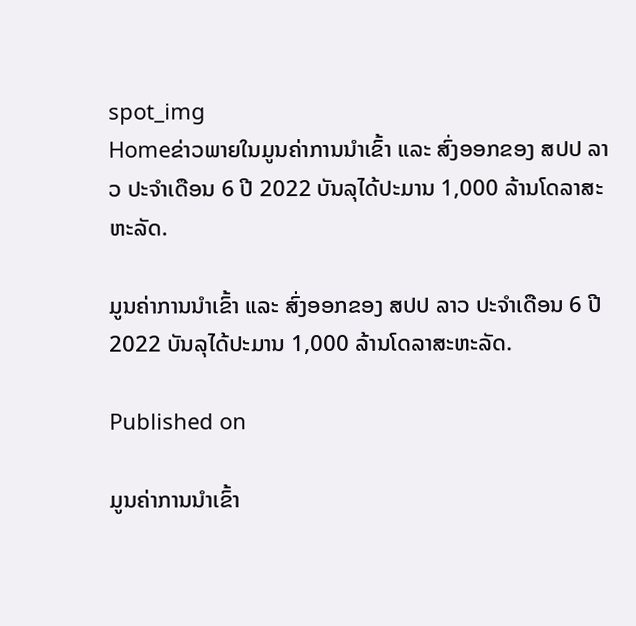spot_img
Homeຂ່າວພາຍໃນມູນຄ່າການນໍາເຂົ້າ ແລະ ສົ່ງອອກຂອງ ສປປ ລາວ ປະຈໍາເດືອນ 6 ປີ 2022 ບັນລຸໄດ້ປະມານ 1,000 ລ້ານໂດລາສະຫະລັດ.

ມູນຄ່າການນໍາເຂົ້າ ແລະ ສົ່ງອອກຂອງ ສປປ ລາວ ປະຈໍາເດືອນ 6 ປີ 2022 ບັນລຸໄດ້ປະມານ 1,000 ລ້ານໂດລາສະຫະລັດ.

Published on

ມູນຄ່າການນໍາເຂົ້າ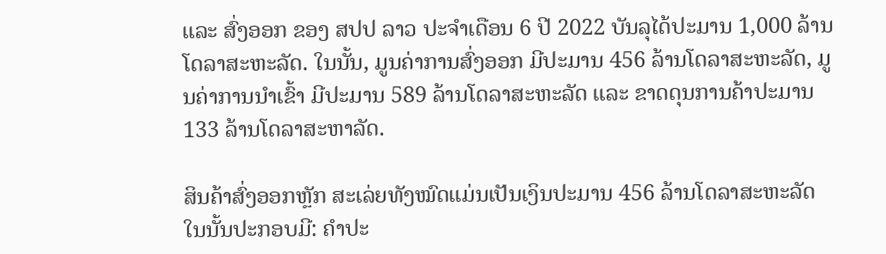ແລະ ສົ່ງອອກ ຂອງ ສປປ ລາວ ປະຈໍາເດືອນ 6 ປີ 2022 ບັນລຸໄດ້ປະມານ 1,000 ລ້ານໂດລາສະຫະລັດ. ໃນນັ້ນ, ມູນຄ່າການສົ່ງອອກ ມີປະມານ 456 ລ້ານໂດລາສະຫະລັດ, ມູນຄ່າການນໍາເຂົ້າ ມີປະມານ 589 ລ້ານໂດລາສະຫະລັດ ແລະ ຂາດດຸນການຄ້າປະມານ 133 ລ້ານໂດລາສະຫາລັດ.

ສິນຄ້າສົ່ງອອກຫຼັກ ສະເລ່ຍທັງໝົດແມ່ນເປັນເງິນປະມານ 456 ລ້ານໂດລາສະຫະລັດ ໃນນັ້ນປະກອບມີ: ຄຳປະ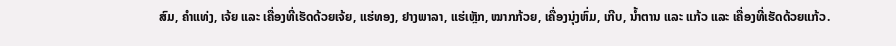ສົມ, ຄຳແທ່ງ, ເຈ້ຍ ແລະ ເຄື່ອງທີ່ເຮັດດ້ວຍເຈ້ຍ, ແຮ່ທອງ, ຢາງພາລາ, ແຮ່ເຫຼັກ, ໝາກກ້ວຍ, ເຄື່ອງນຸ່ງຫົ່ມ, ເກີບ, ນໍ້າຕານ ແລະ ແກ້ວ ແລະ ເຄື່ອງທີ່ເຮັດດ້ວຍແກ້ວ.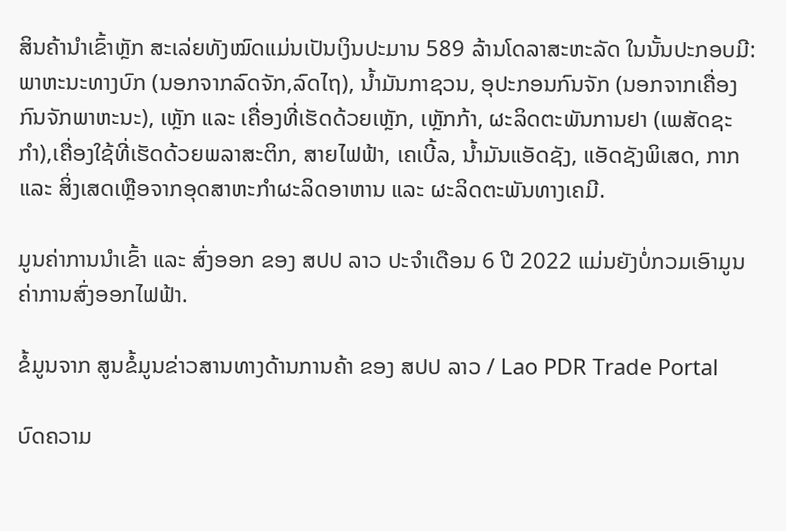ສິນຄ້ານໍາເຂົ້າຫຼັກ ສະເລ່ຍທັງໝົດແມ່ນເປັນເງິນປະມານ 589 ລ້ານໂດລາສະຫະລັດ ໃນນັ້ນປະກອບມີ: ພາຫະນະທາງບົກ (ນອກຈາກລົດຈັກ,ລົດໄຖ), ນ້ຳມັນກາຊວນ, ອຸປະກອນກົນຈັກ (ນອກຈາກເຄື່ອງກົນຈັກພາຫະນະ), ເຫຼັກ ແລະ ເຄື່ອງທີ່ເຮັດດ້ວຍເຫຼັກ, ເຫຼັກກ້າ, ຜະລິດຕະພັນການຢາ (ເພສັດຊະກໍາ),ເຄື່ອງໃຊ້ທີ່ເຮັດດ້ວຍພລາສະຕິກ, ສາຍໄຟຟ້າ, ເຄເບີ້ລ, ນ້ຳມັນແອັດຊັງ, ແອັດຊັງພິເສດ, ກາກ ແລະ ສິ່ງເສດເຫຼືອຈາກອຸດສາຫະກຳຜະລິດອາຫານ ແລະ ຜະລິດຕະພັນທາງເຄມີ.

ມູນຄ່າການນໍາເຂົ້າ ແລະ ສົ່ງອອກ ຂອງ ສປປ ລາວ ປະຈໍາເດືອນ 6 ປີ 2022 ແມ່ນຍັງບໍ່ກວມເອົາມູນຄ່າການສົ່ງອອກໄຟຟ້າ.

ຂໍ້ມູນຈາກ ສູນຂໍ້ມູນຂ່າວສານທາງດ້ານການຄ້າ ຂອງ ສປປ ລາວ / Lao PDR Trade Portal

ບົດຄວາມ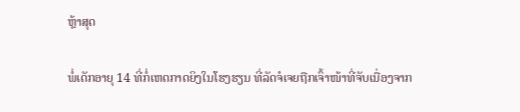ຫຼ້າສຸດ

ພໍ່ເດັກອາຍຸ 14 ທີ່ກໍ່ເຫດກາດຍິງໃນໂຮງຮຽນ ທີ່ລັດຈໍເຈຍຖືກເຈົ້າໜ້າທີ່ຈັບເນື່ອງຈາກ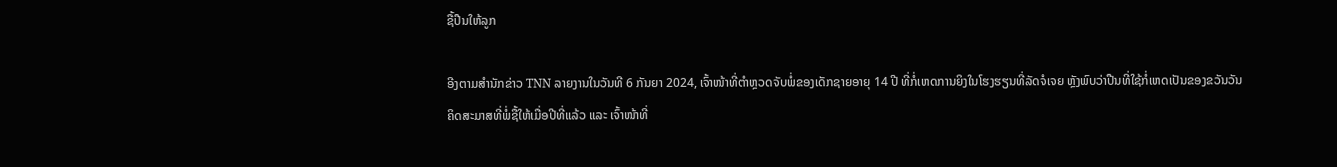ຊື້ປືນໃຫ້ລູກ

ອີງຕາມສຳນັກຂ່າວ TNN ລາຍງານໃນວັນທີ 6 ກັນຍາ 2024, ເຈົ້າໜ້າທີ່ຕຳຫຼວດຈັບພໍ່ຂອງເດັກຊາຍອາຍຸ 14 ປີ ທີ່ກໍ່ເຫດການຍິງໃນໂຮງຮຽນທີ່ລັດຈໍເຈຍ ຫຼັງພົບວ່າປືນທີ່ໃຊ້ກໍ່ເຫດເປັນຂອງຂວັນວັນຄິດສະມາສທີ່ພໍ່ຊື້ໃຫ້ເມື່ອປີທີ່ແລ້ວ ແລະ ເຈົ້າໜ້າທີ່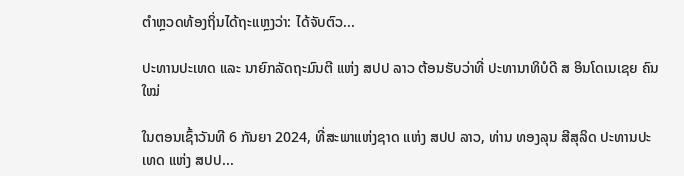ຕຳຫຼວດທ້ອງຖິ່ນໄດ້ຖະແຫຼງວ່າ: ໄດ້ຈັບຕົວ...

ປະທານປະເທດ ແລະ ນາຍົກລັດຖະມົນຕີ ແຫ່ງ ສປປ ລາວ ຕ້ອນຮັບວ່າທີ່ ປະທານາທິບໍດີ ສ ອິນໂດເນເຊຍ ຄົນໃໝ່

ໃນຕອນເຊົ້າວັນທີ 6 ກັນຍາ 2024, ທີ່ສະພາແຫ່ງຊາດ ແຫ່ງ ສປປ ລາວ, ທ່ານ ທອງລຸນ ສີສຸລິດ ປະທານປະເທດ ແຫ່ງ ສປປ...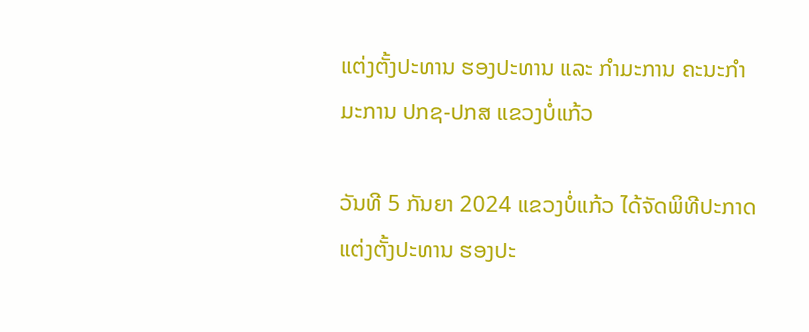ແຕ່ງຕັ້ງປະທານ ຮອງປະທານ ແລະ ກຳມະການ ຄະນະກຳມະການ ປກຊ-ປກສ ແຂວງບໍ່ແກ້ວ

ວັນທີ 5 ກັນຍາ 2024 ແຂວງບໍ່ແກ້ວ ໄດ້ຈັດພິທີປະກາດແຕ່ງຕັ້ງປະທານ ຮອງປະ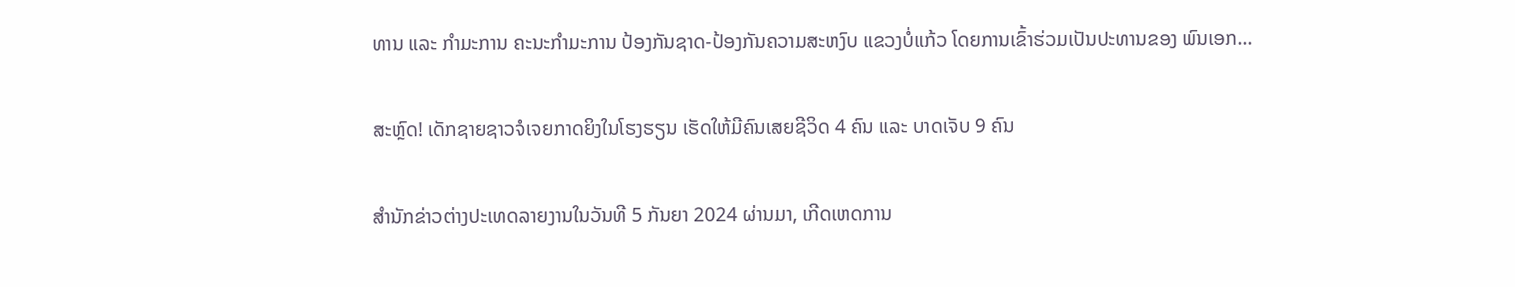ທານ ແລະ ກຳມະການ ຄະນະກຳມະການ ປ້ອງກັນຊາດ-ປ້ອງກັນຄວາມສະຫງົບ ແຂວງບໍ່ແກ້ວ ໂດຍການເຂົ້າຮ່ວມເປັນປະທານຂອງ ພົນເອກ...

ສະຫຼົດ! ເດັກຊາຍຊາວຈໍເຈຍກາດຍິງໃນໂຮງຮຽນ ເຮັດໃຫ້ມີຄົນເສຍຊີວິດ 4 ຄົນ ແລະ ບາດເຈັບ 9 ຄົນ

ສຳນັກຂ່າວຕ່າງປະເທດລາຍງານໃນວັນທີ 5 ກັນຍາ 2024 ຜ່ານມາ, ເກີດເຫດການ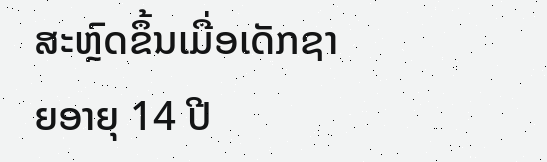ສະຫຼົດຂຶ້ນເມື່ອເດັກຊາຍອາຍຸ 14 ປີ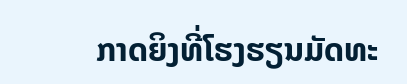ກາດຍິງທີ່ໂຮງຮຽນມັດທະ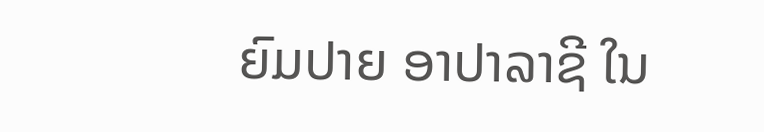ຍົມປາຍ ອາປາລາຊີ ໃນ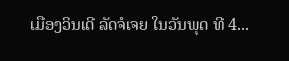ເມືອງວິນເດີ ລັດຈໍເຈຍ ໃນວັນພຸດ ທີ 4...